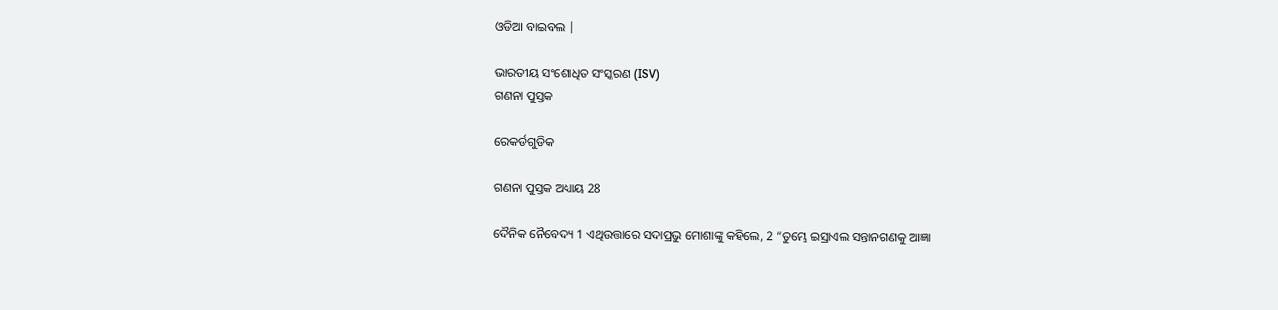ଓଡିଆ ବାଇବଲ |

ଭାରତୀୟ ସଂଶୋଧିତ ସଂସ୍କରଣ (ISV)
ଗଣନା ପୁସ୍ତକ

ରେକର୍ଡଗୁଡିକ

ଗଣନା ପୁସ୍ତକ ଅଧ୍ୟାୟ 28

ଦୈନିକ ନୈବେଦ୍ୟ 1 ଏଥିଉତ୍ତାରେ ସଦାପ୍ରଭୁ ମୋଶାଙ୍କୁ କହିଲେ, 2 “ତୁମ୍ଭେ ଇସ୍ରାଏଲ ସନ୍ତାନଗଣକୁ ଆଜ୍ଞା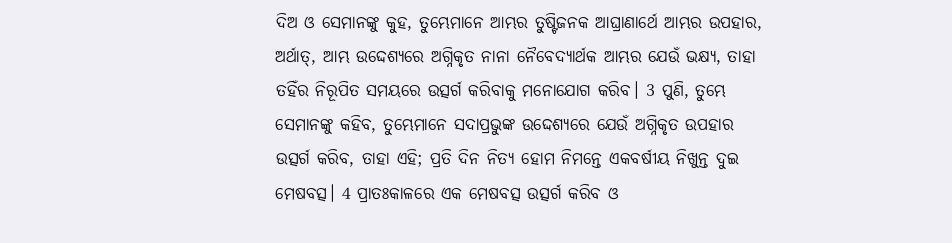ଦିଅ ଓ ସେମାନଙ୍କୁ କୁହ, ତୁମ୍ଭେମାନେ ଆମ୍ଭର ତୁଷ୍ଟିଜନକ ଆଘ୍ରାଣାର୍ଥେ ଆମ୍ଭର ଉପହାର, ଅର୍ଥାତ୍‍, ଆମ୍ଭ ଉଦ୍ଦେଶ୍ୟରେ ଅଗ୍ନିକୃତ ନାନା ନୈବେଦ୍ୟାର୍ଥକ ଆମ୍ଭର ଯେଉଁ ଭକ୍ଷ୍ୟ, ତାହା ତହିଁର ନିରୂପିତ ସମୟରେ ଉତ୍ସର୍ଗ କରିବାକୁ ମନୋଯୋଗ କରିବ। 3 ପୁଣି, ତୁମ୍ଭେ ସେମାନଙ୍କୁ କହିବ, ତୁମ୍ଭେମାନେ ସଦାପ୍ରଭୁଙ୍କ ଉଦ୍ଦେଶ୍ୟରେ ଯେଉଁ ଅଗ୍ନିକୃତ ଉପହାର ଉତ୍ସର୍ଗ କରିବ, ତାହା ଏହି; ପ୍ରତି ଦିନ ନିତ୍ୟ ହୋମ ନିମନ୍ତେ ଏକବର୍ଷୀୟ ନିଖୁନ୍ତ ଦୁଇ ମେଷବତ୍ସ। 4 ପ୍ରାତଃକାଳରେ ଏକ ମେଷବତ୍ସ ଉତ୍ସର୍ଗ କରିବ ଓ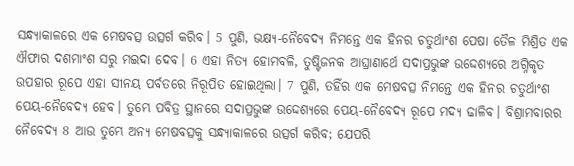ସନ୍ଧ୍ୟାକାଳରେ ଏକ ମେଷବତ୍ସ ଉତ୍ସର୍ଗ କରିବ। 5 ପୁଣି, ଭକ୍ଷ୍ୟ-ନୈବେଦ୍ୟ ନିମନ୍ତେ ଏକ ହିନର ଚତୁର୍ଥାଂଶ ପେଷା ତୈଳ ମିଶ୍ରିତ ଏକ ଐଫାର ଦଶମାଂଶ ସରୁ ମଇଦା ଦେବ। 6 ଏହା ନିତ୍ୟ ହୋମବଳି, ତୁଷ୍ଟିଜନକ ଆଘ୍ରାଣାର୍ଥେ ସଦାପ୍ରଭୁଙ୍କ ଉଦ୍ଦେଶ୍ୟରେ ଅଗ୍ନିକୃତ ଉପହାର ରୂପେ ଏହା ସୀନୟ ପର୍ବତରେ ନିରୂପିତ ହୋଇଥିଲା। 7 ପୁଣି, ତହିଁର ଏକ ମେଷବତ୍ସ ନିମନ୍ତେ ଏକ ହିନର ଚତୁର୍ଥାଂଶ ପେୟ-ନୈବେଦ୍ୟ ହେବ। ତୁମ୍ଭେ ପବିତ୍ର ସ୍ଥାନରେ ସଦାପ୍ରଭୁଙ୍କ ଉଦ୍ଦେଶ୍ୟରେ ପେୟ-ନୈବେଦ୍ୟ ରୂପେ ମଦ୍ୟ ଢାଳିବ। ବିଶ୍ରାମବାରର ନୈବେଦ୍ୟ 8 ଆଉ ତୁମ୍ଭେ ଅନ୍ୟ ମେଷବତ୍ସକୁ ସନ୍ଧ୍ୟାକାଳରେ ଉତ୍ସର୍ଗ କରିବ; ଯେପରି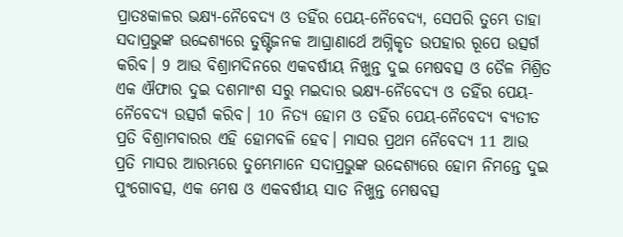ପ୍ରାତଃକାଳର ଭକ୍ଷ୍ୟ-ନୈବେଦ୍ୟ ଓ ତହିଁର ପେୟ-ନୈବେଦ୍ୟ, ସେପରି ତୁମ୍ଭେ ତାହା ସଦାପ୍ରଭୁଙ୍କ ଉଦ୍ଦେଶ୍ୟରେ ତୁଷ୍ଟିଜନକ ଆଘ୍ରାଣାର୍ଥେ ଅଗ୍ନିକୃତ ଉପହାର ରୂପେ ଉତ୍ସର୍ଗ କରିବ। 9 ଆଉ ବିଶ୍ରାମଦିନରେ ଏକବର୍ଷୀୟ ନିଖୁନ୍ତ ଦୁଇ ମେଷବତ୍ସ ଓ ତୈଳ ମିଶ୍ରିତ ଏକ ଐଫାର ଦୁଇ ଦଶମାଂଶ ସରୁ ମଇଦାର ଭକ୍ଷ୍ୟ-ନୈବେଦ୍ୟ ଓ ତହିଁର ପେୟ-ନୈବେଦ୍ୟ ଉତ୍ସର୍ଗ କରିବ। 10 ନିତ୍ୟ ହୋମ ଓ ତହିଁର ପେୟ-ନୈବେଦ୍ୟ ବ୍ୟତୀତ ପ୍ରତି ବିଶ୍ରାମବାରର ଏହି ହୋମବଳି ହେବ। ମାସର ପ୍ରଥମ ନୈବେଦ୍ୟ 11 ଆଉ ପ୍ରତି ମାସର ଆରମ୍ଭରେ ତୁମ୍ଭେମାନେ ସଦାପ୍ରଭୁଙ୍କ ଉଦ୍ଦେଶ୍ୟରେ ହୋମ ନିମନ୍ତେ ଦୁଇ ପୁଂଗୋବତ୍ସ, ଏକ ମେଷ ଓ ଏକବର୍ଷୀୟ ସାତ ନିଖୁନ୍ତ ମେଷବତ୍ସ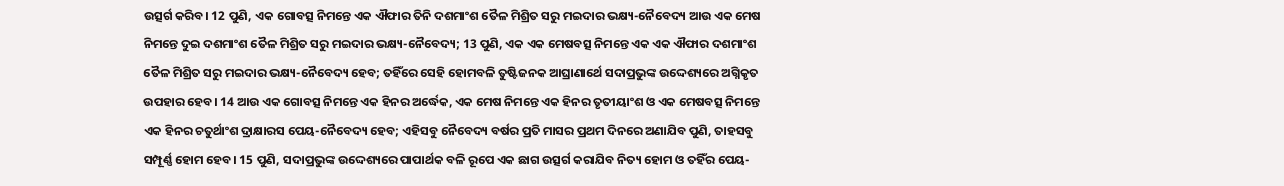ଉତ୍ସର୍ଗ କରିବ। 12 ପୁଣି, ଏକ ଗୋବତ୍ସ ନିମନ୍ତେ ଏକ ଐଫାର ତିନି ଦଶମାଂଶ ତୈଳ ମିଶ୍ରିତ ସରୁ ମଇଦାର ଭକ୍ଷ୍ୟ-ନୈବେଦ୍ୟ ଆଉ ଏକ ମେଷ ନିମନ୍ତେ ଦୁଇ ଦଶମାଂଶ ତୈଳ ମିଶ୍ରିତ ସରୁ ମଇଦାର ଭକ୍ଷ୍ୟ-ନୈବେଦ୍ୟ; 13 ପୁଣି, ଏକ ଏକ ମେଷବତ୍ସ ନିମନ୍ତେ ଏକ ଏକ ଐଫାର ଦଶମାଂଶ ତୈଳ ମିଶ୍ରିତ ସରୁ ମଇଦାର ଭକ୍ଷ୍ୟ-ନୈବେଦ୍ୟ ହେବ; ତହିଁରେ ସେହି ହୋମବଳି ତୁଷ୍ଟିଜନକ ଆଘ୍ରାଣାର୍ଥେ ସଦାପ୍ରଭୁଙ୍କ ଉଦ୍ଦେଶ୍ୟରେ ଅଗ୍ନିକୃତ ଉପହାର ହେବ। 14 ଆଉ ଏକ ଗୋବତ୍ସ ନିମନ୍ତେ ଏକ ହିନର ଅର୍ଦ୍ଧେକ, ଏକ ମେଷ ନିମନ୍ତେ ଏକ ହିନର ତୃତୀୟାଂଶ ଓ ଏକ ମେଷବତ୍ସ ନିମନ୍ତେ ଏକ ହିନର ଚତୁର୍ଥାଂଶ ଦ୍ରାକ୍ଷାରସ ପେୟ-ନୈବେଦ୍ୟ ହେବ; ଏହିସବୁ ନୈବେଦ୍ୟ ବର୍ଷର ପ୍ରତି ମାସର ପ୍ରଥମ ଦିନରେ ଅଣାଯିବ ପୁଣି, ତାହସବୁ ସମ୍ପୂର୍ଣ୍ଣ ହୋମ ହେବ। 15 ପୁଣି, ସଦାପ୍ରଭୁଙ୍କ ଉଦ୍ଦେଶ୍ୟରେ ପାପାର୍ଥକ ବଳି ରୂପେ ଏକ ଛାଗ ଉତ୍ସର୍ଗ କରାଯିବ ନିତ୍ୟ ହୋମ ଓ ତହିଁର ପେୟ-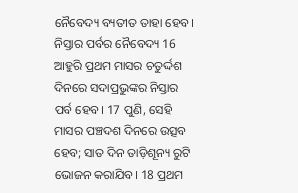ନୈବେଦ୍ୟ ବ୍ୟତୀତ ତାହା ହେବ। ନିସ୍ତାର ପର୍ବର ନୈବେଦ୍ୟ 16 ଆହୁରି ପ୍ରଥମ ମାସର ଚତୁର୍ଦ୍ଦଶ ଦିନରେ ସଦାପ୍ରଭୁଙ୍କର ନିସ୍ତାର ପର୍ବ ହେବ। 17 ପୁଣି, ସେହି ମାସର ପଞ୍ଚଦଶ ଦିନରେ ଉତ୍ସବ ହେବ; ସାତ ଦିନ ତାଡ଼ିଶୂନ୍ୟ ରୁଟି ଭୋଜନ କରାଯିବ। 18 ପ୍ରଥମ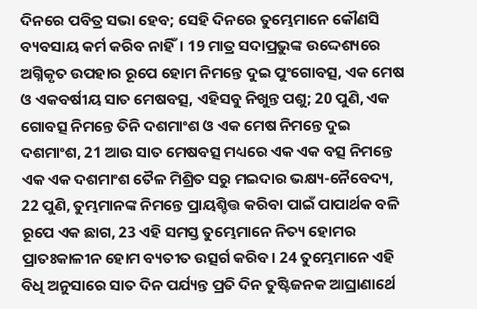ଦିନରେ ପବିତ୍ର ସଭା ହେବ; ସେହି ଦିନରେ ତୁମ୍ଭେମାନେ କୌଣସି ବ୍ୟବସାୟ କର୍ମ କରିବ ନାହିଁ। 19 ମାତ୍ର ସଦାପ୍ରଭୁଙ୍କ ଉଦ୍ଦେଶ୍ୟରେ ଅଗ୍ନିକୃତ ଉପହାର ରୂପେ ହୋମ ନିମନ୍ତେ ଦୁଇ ପୁଂଗୋବତ୍ସ, ଏକ ମେଷ ଓ ଏକବର୍ଷୀୟ ସାତ ମେଷବତ୍ସ, ଏହିସବୁ ନିଖୁନ୍ତ ପଶୁ; 20 ପୁଣି, ଏକ ଗୋବତ୍ସ ନିମନ୍ତେ ତିନି ଦଶମାଂଶ ଓ ଏକ ମେଷ ନିମନ୍ତେ ଦୁଇ ଦଶମାଂଶ, 21 ଆଉ ସାତ ମେଷବତ୍ସ ମଧ୍ୟରେ ଏକ ଏକ ବତ୍ସ ନିମନ୍ତେ ଏକ ଏକ ଦଶମାଂଶ ତୈଳ ମିଶ୍ରିତ ସରୁ ମଇଦାର ଭକ୍ଷ୍ୟ-ନୈବେଦ୍ୟ, 22 ପୁଣି, ତୁମ୍ଭମାନଙ୍କ ନିମନ୍ତେ ପ୍ରାୟଶ୍ଚିତ୍ତ କରିବା ପାଇଁ ପାପାର୍ଥକ ବଳି ରୂପେ ଏକ ଛାଗ, 23 ଏହି ସମସ୍ତ ତୁମ୍ଭେମାନେ ନିତ୍ୟ ହୋମର ପ୍ରାତଃକାଳୀନ ହୋମ ବ୍ୟତୀତ ଉତ୍ସର୍ଗ କରିବ। 24 ତୁମ୍ଭେମାନେ ଏହି ବିଧି ଅନୁସାରେ ସାତ ଦିନ ପର୍ଯ୍ୟନ୍ତ ପ୍ରତି ଦିନ ତୁଷ୍ଟିଜନକ ଆଘ୍ରାଣାର୍ଥେ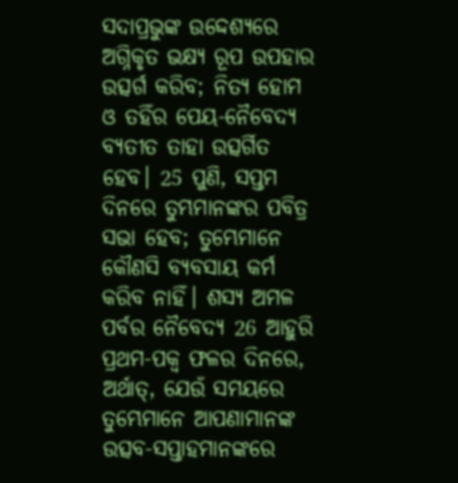ସଦାପ୍ରଭୁଙ୍କ ଉଦ୍ଦେଶ୍ୟରେ ଅଗ୍ନିକୃତ ଭକ୍ଷ୍ୟ ରୂପ ଉପହାର ଉତ୍ସର୍ଗ କରିବ; ନିତ୍ୟ ହୋମ ଓ ତହିଁର ପେୟ-ନୈବେଦ୍ୟ ବ୍ୟତୀତ ତାହା ଉତ୍ସର୍ଗିତ ହେବ। 25 ପୁଣି, ସପ୍ତମ ଦିନରେ ତୁମ୍ଭମାନଙ୍କର ପବିତ୍ର ସଭା ହେବ; ତୁମ୍ଭେମାନେ କୌଣସି ବ୍ୟବସାୟ କର୍ମ କରିବ ନାହିଁ। ଶସ୍ୟ ଅମଳ ପର୍ବର ନୈବେଦ୍ୟ 26 ଆହୁରି ପ୍ରଥମ-ପକ୍ୱ ଫଳର ଦିନରେ, ଅର୍ଥାତ୍‍, ଯେଉଁ ସମୟରେ ତୁମ୍ଭେମାନେ ଆପଣାମାନଙ୍କ ଉତ୍ସବ-ସପ୍ତାହମାନଙ୍କରେ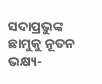ସଦାପ୍ରଭୁଙ୍କ ଛାମୁକୁ ନୂତନ ଭକ୍ଷ୍ୟ-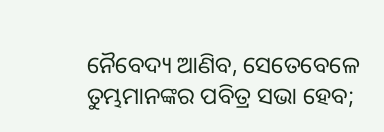ନୈବେଦ୍ୟ ଆଣିବ, ସେତେବେଳେ ତୁମ୍ଭମାନଙ୍କର ପବିତ୍ର ସଭା ହେବ;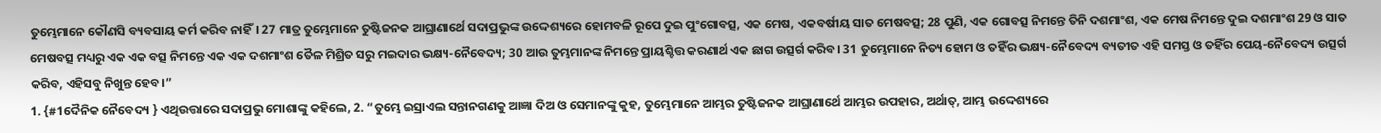ତୁମ୍ଭେମାନେ କୌଣସି ବ୍ୟବସାୟ କର୍ମ କରିବ ନାହିଁ। 27 ମାତ୍ର ତୁମ୍ଭେମାନେ ତୁଷ୍ଟିଜନକ ଆଘ୍ରାଣାର୍ଥେ ସଦାପ୍ରଭୁଙ୍କ ଉଦ୍ଦେଶ୍ୟରେ ହୋମବଳି ରୂପେ ଦୁଇ ପୁଂଗୋବତ୍ସ, ଏକ ମେଷ, ଏକବର୍ଷୀୟ ସାତ ମେଷବତ୍ସ; 28 ପୁଣି, ଏକ ଗୋବତ୍ସ ନିମନ୍ତେ ତିନି ଦଶମାଂଶ, ଏକ ମେଷ ନିମନ୍ତେ ଦୁଇ ଦଶମାଂଶ 29 ଓ ସାତ ମେଷବତ୍ସ ମଧ୍ୟରୁ ଏକ ଏକ ବତ୍ସ ନିମନ୍ତେ ଏକ ଏକ ଦଶମାଂଶ ତୈଳ ମିଶ୍ରିତ ସରୁ ମଇଦାର ଭକ୍ଷ୍ୟ-ନୈବେଦ୍ୟ; 30 ଆଉ ତୁମ୍ଭମାନଙ୍କ ନିମନ୍ତେ ପ୍ରାୟଶ୍ଚିତ୍ତ କରଣାର୍ଥ ଏକ ଛାଗ ଉତ୍ସର୍ଗ କରିବ। 31 ତୁମ୍ଭେମାନେ ନିତ୍ୟ ହୋମ ଓ ତହିଁର ଭକ୍ଷ୍ୟ-ନୈବେଦ୍ୟ ବ୍ୟତୀତ ଏହି ସମସ୍ତ ଓ ତହିଁର ପେୟ-ନୈବେଦ୍ୟ ଉତ୍ସର୍ଗ କରିବ, ଏହିସବୁ ନିଖୁନ୍ତ ହେବ।”
1. {#1ଦୈନିକ ନୈବେଦ୍ୟ } ଏଥିଉତ୍ତାରେ ସଦାପ୍ରଭୁ ମୋଶାଙ୍କୁ କହିଲେ, 2. “ତୁମ୍ଭେ ଇସ୍ରାଏଲ ସନ୍ତାନଗଣକୁ ଆଜ୍ଞା ଦିଅ ଓ ସେମାନଙ୍କୁ କୁହ, ତୁମ୍ଭେମାନେ ଆମ୍ଭର ତୁଷ୍ଟିଜନକ ଆଘ୍ରାଣାର୍ଥେ ଆମ୍ଭର ଉପହାର, ଅର୍ଥାତ୍‍, ଆମ୍ଭ ଉଦ୍ଦେଶ୍ୟରେ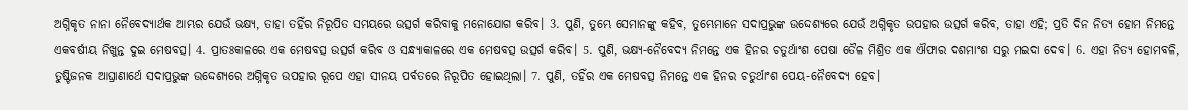ଅଗ୍ନିକୃତ ନାନା ନୈବେଦ୍ୟାର୍ଥକ ଆମ୍ଭର ଯେଉଁ ଭକ୍ଷ୍ୟ, ତାହା ତହିଁର ନିରୂପିତ ସମୟରେ ଉତ୍ସର୍ଗ କରିବାକୁ ମନୋଯୋଗ କରିବ। 3. ପୁଣି, ତୁମ୍ଭେ ସେମାନଙ୍କୁ କହିବ, ତୁମ୍ଭେମାନେ ସଦାପ୍ରଭୁଙ୍କ ଉଦ୍ଦେଶ୍ୟରେ ଯେଉଁ ଅଗ୍ନିକୃତ ଉପହାର ଉତ୍ସର୍ଗ କରିବ, ତାହା ଏହି; ପ୍ରତି ଦିନ ନିତ୍ୟ ହୋମ ନିମନ୍ତେ ଏକବର୍ଷୀୟ ନିଖୁନ୍ତ ଦୁଇ ମେଷବତ୍ସ। 4. ପ୍ରାତଃକାଳରେ ଏକ ମେଷବତ୍ସ ଉତ୍ସର୍ଗ କରିବ ଓ ସନ୍ଧ୍ୟାକାଳରେ ଏକ ମେଷବତ୍ସ ଉତ୍ସର୍ଗ କରିବ। 5. ପୁଣି, ଭକ୍ଷ୍ୟ-ନୈବେଦ୍ୟ ନିମନ୍ତେ ଏକ ହିନର ଚତୁର୍ଥାଂଶ ପେଷା ତୈଳ ମିଶ୍ରିତ ଏକ ଐଫାର ଦଶମାଂଶ ସରୁ ମଇଦା ଦେବ। 6. ଏହା ନିତ୍ୟ ହୋମବଳି, ତୁଷ୍ଟିଜନକ ଆଘ୍ରାଣାର୍ଥେ ସଦାପ୍ରଭୁଙ୍କ ଉଦ୍ଦେଶ୍ୟରେ ଅଗ୍ନିକୃତ ଉପହାର ରୂପେ ଏହା ସୀନୟ ପର୍ବତରେ ନିରୂପିତ ହୋଇଥିଲା। 7. ପୁଣି, ତହିଁର ଏକ ମେଷବତ୍ସ ନିମନ୍ତେ ଏକ ହିନର ଚତୁର୍ଥାଂଶ ପେୟ-ନୈବେଦ୍ୟ ହେବ।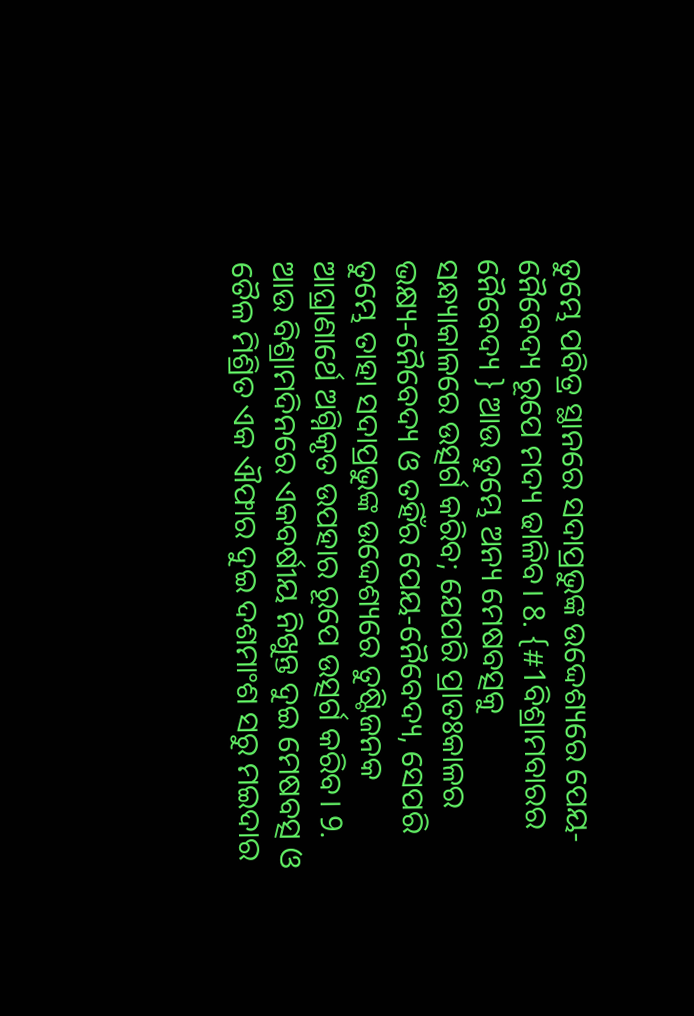ତୁମ୍ଭେ ପବିତ୍ର ସ୍ଥାନରେ ସଦାପ୍ରଭୁଙ୍କ ଉଦ୍ଦେଶ୍ୟରେ ପେୟ-ନୈବେଦ୍ୟ ରୂପେ ମଦ୍ୟ ଢାଳିବ। 8. {#1ବିଶ୍ରାମବାରର ନୈବେଦ୍ୟ } ଆଉ ତୁମ୍ଭେ ଅନ୍ୟ ମେଷବତ୍ସକୁ ସନ୍ଧ୍ୟାକାଳରେ ଉତ୍ସର୍ଗ କରିବ; ଯେପରି ପ୍ରାତଃକାଳର ଭକ୍ଷ୍ୟ-ନୈବେଦ୍ୟ ଓ ତହିଁର ପେୟ-ନୈବେଦ୍ୟ, ସେପରି ତୁମ୍ଭେ ତାହା ସଦାପ୍ରଭୁଙ୍କ ଉଦ୍ଦେଶ୍ୟରେ ତୁଷ୍ଟିଜନକ ଆଘ୍ରାଣାର୍ଥେ ଅଗ୍ନିକୃତ ଉପହାର ରୂପେ ଉତ୍ସର୍ଗ କରିବ। 9. ଆଉ ବିଶ୍ରାମଦିନରେ ଏକବର୍ଷୀୟ ନିଖୁନ୍ତ ଦୁଇ ମେଷବତ୍ସ ଓ ତୈଳ ମିଶ୍ରିତ ଏକ ଐଫାର ଦୁଇ ଦଶମାଂଶ ସରୁ ମଇଦାର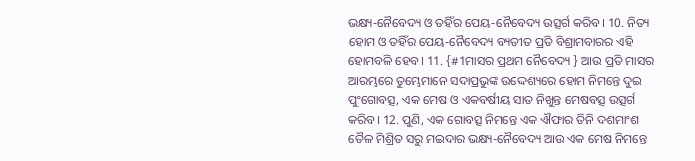ଭକ୍ଷ୍ୟ-ନୈବେଦ୍ୟ ଓ ତହିଁର ପେୟ-ନୈବେଦ୍ୟ ଉତ୍ସର୍ଗ କରିବ। 10. ନିତ୍ୟ ହୋମ ଓ ତହିଁର ପେୟ-ନୈବେଦ୍ୟ ବ୍ୟତୀତ ପ୍ରତି ବିଶ୍ରାମବାରର ଏହି ହୋମବଳି ହେବ। 11. {#1ମାସର ପ୍ରଥମ ନୈବେଦ୍ୟ } ଆଉ ପ୍ରତି ମାସର ଆରମ୍ଭରେ ତୁମ୍ଭେମାନେ ସଦାପ୍ରଭୁଙ୍କ ଉଦ୍ଦେଶ୍ୟରେ ହୋମ ନିମନ୍ତେ ଦୁଇ ପୁଂଗୋବତ୍ସ, ଏକ ମେଷ ଓ ଏକବର୍ଷୀୟ ସାତ ନିଖୁନ୍ତ ମେଷବତ୍ସ ଉତ୍ସର୍ଗ କରିବ। 12. ପୁଣି, ଏକ ଗୋବତ୍ସ ନିମନ୍ତେ ଏକ ଐଫାର ତିନି ଦଶମାଂଶ ତୈଳ ମିଶ୍ରିତ ସରୁ ମଇଦାର ଭକ୍ଷ୍ୟ-ନୈବେଦ୍ୟ ଆଉ ଏକ ମେଷ ନିମନ୍ତେ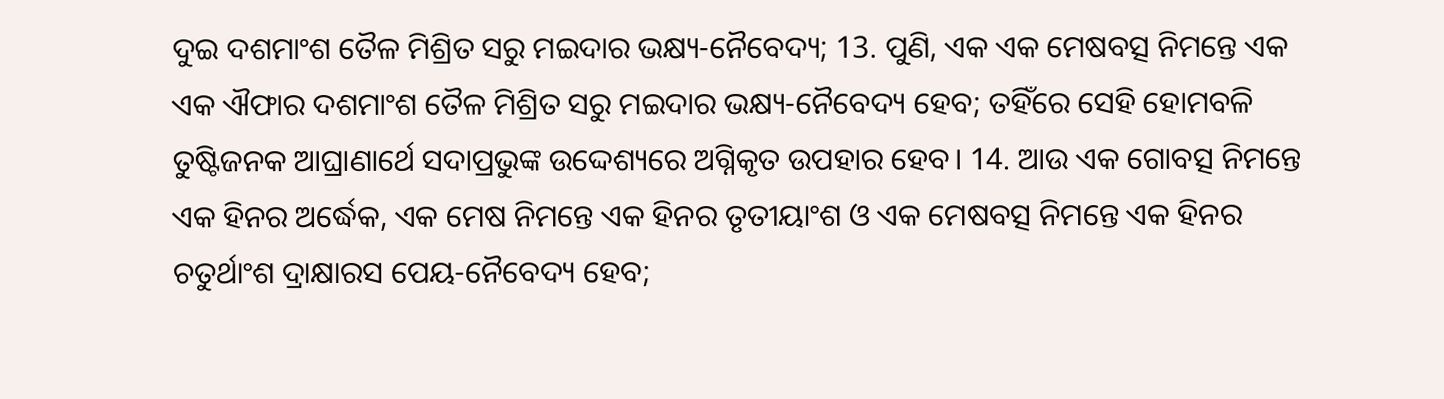ଦୁଇ ଦଶମାଂଶ ତୈଳ ମିଶ୍ରିତ ସରୁ ମଇଦାର ଭକ୍ଷ୍ୟ-ନୈବେଦ୍ୟ; 13. ପୁଣି, ଏକ ଏକ ମେଷବତ୍ସ ନିମନ୍ତେ ଏକ ଏକ ଐଫାର ଦଶମାଂଶ ତୈଳ ମିଶ୍ରିତ ସରୁ ମଇଦାର ଭକ୍ଷ୍ୟ-ନୈବେଦ୍ୟ ହେବ; ତହିଁରେ ସେହି ହୋମବଳି ତୁଷ୍ଟିଜନକ ଆଘ୍ରାଣାର୍ଥେ ସଦାପ୍ରଭୁଙ୍କ ଉଦ୍ଦେଶ୍ୟରେ ଅଗ୍ନିକୃତ ଉପହାର ହେବ। 14. ଆଉ ଏକ ଗୋବତ୍ସ ନିମନ୍ତେ ଏକ ହିନର ଅର୍ଦ୍ଧେକ, ଏକ ମେଷ ନିମନ୍ତେ ଏକ ହିନର ତୃତୀୟାଂଶ ଓ ଏକ ମେଷବତ୍ସ ନିମନ୍ତେ ଏକ ହିନର ଚତୁର୍ଥାଂଶ ଦ୍ରାକ୍ଷାରସ ପେୟ-ନୈବେଦ୍ୟ ହେବ;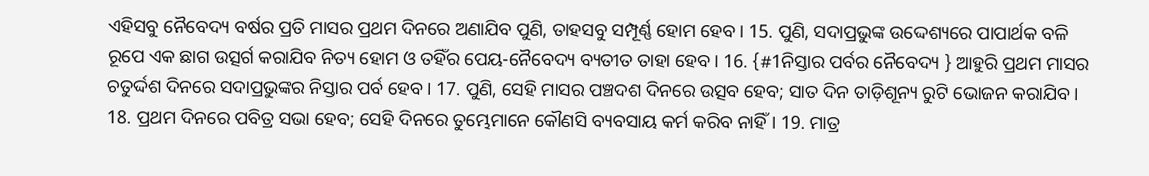ଏହିସବୁ ନୈବେଦ୍ୟ ବର୍ଷର ପ୍ରତି ମାସର ପ୍ରଥମ ଦିନରେ ଅଣାଯିବ ପୁଣି, ତାହସବୁ ସମ୍ପୂର୍ଣ୍ଣ ହୋମ ହେବ। 15. ପୁଣି, ସଦାପ୍ରଭୁଙ୍କ ଉଦ୍ଦେଶ୍ୟରେ ପାପାର୍ଥକ ବଳି ରୂପେ ଏକ ଛାଗ ଉତ୍ସର୍ଗ କରାଯିବ ନିତ୍ୟ ହୋମ ଓ ତହିଁର ପେୟ-ନୈବେଦ୍ୟ ବ୍ୟତୀତ ତାହା ହେବ। 16. {#1ନିସ୍ତାର ପର୍ବର ନୈବେଦ୍ୟ } ଆହୁରି ପ୍ରଥମ ମାସର ଚତୁର୍ଦ୍ଦଶ ଦିନରେ ସଦାପ୍ରଭୁଙ୍କର ନିସ୍ତାର ପର୍ବ ହେବ। 17. ପୁଣି, ସେହି ମାସର ପଞ୍ଚଦଶ ଦିନରେ ଉତ୍ସବ ହେବ; ସାତ ଦିନ ତାଡ଼ିଶୂନ୍ୟ ରୁଟି ଭୋଜନ କରାଯିବ। 18. ପ୍ରଥମ ଦିନରେ ପବିତ୍ର ସଭା ହେବ; ସେହି ଦିନରେ ତୁମ୍ଭେମାନେ କୌଣସି ବ୍ୟବସାୟ କର୍ମ କରିବ ନାହିଁ। 19. ମାତ୍ର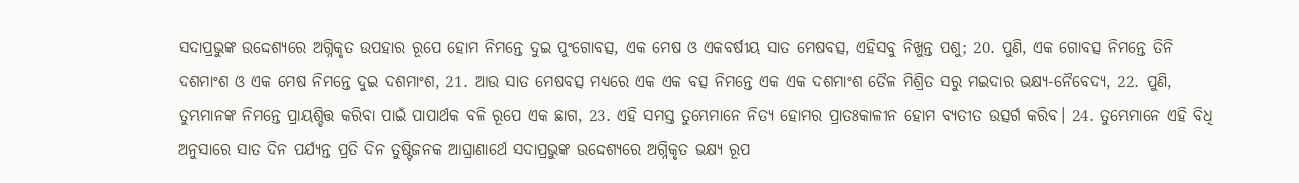ସଦାପ୍ରଭୁଙ୍କ ଉଦ୍ଦେଶ୍ୟରେ ଅଗ୍ନିକୃତ ଉପହାର ରୂପେ ହୋମ ନିମନ୍ତେ ଦୁଇ ପୁଂଗୋବତ୍ସ, ଏକ ମେଷ ଓ ଏକବର୍ଷୀୟ ସାତ ମେଷବତ୍ସ, ଏହିସବୁ ନିଖୁନ୍ତ ପଶୁ; 20. ପୁଣି, ଏକ ଗୋବତ୍ସ ନିମନ୍ତେ ତିନି ଦଶମାଂଶ ଓ ଏକ ମେଷ ନିମନ୍ତେ ଦୁଇ ଦଶମାଂଶ, 21. ଆଉ ସାତ ମେଷବତ୍ସ ମଧ୍ୟରେ ଏକ ଏକ ବତ୍ସ ନିମନ୍ତେ ଏକ ଏକ ଦଶମାଂଶ ତୈଳ ମିଶ୍ରିତ ସରୁ ମଇଦାର ଭକ୍ଷ୍ୟ-ନୈବେଦ୍ୟ, 22. ପୁଣି, ତୁମ୍ଭମାନଙ୍କ ନିମନ୍ତେ ପ୍ରାୟଶ୍ଚିତ୍ତ କରିବା ପାଇଁ ପାପାର୍ଥକ ବଳି ରୂପେ ଏକ ଛାଗ, 23. ଏହି ସମସ୍ତ ତୁମ୍ଭେମାନେ ନିତ୍ୟ ହୋମର ପ୍ରାତଃକାଳୀନ ହୋମ ବ୍ୟତୀତ ଉତ୍ସର୍ଗ କରିବ। 24. ତୁମ୍ଭେମାନେ ଏହି ବିଧି ଅନୁସାରେ ସାତ ଦିନ ପର୍ଯ୍ୟନ୍ତ ପ୍ରତି ଦିନ ତୁଷ୍ଟିଜନକ ଆଘ୍ରାଣାର୍ଥେ ସଦାପ୍ରଭୁଙ୍କ ଉଦ୍ଦେଶ୍ୟରେ ଅଗ୍ନିକୃତ ଭକ୍ଷ୍ୟ ରୂପ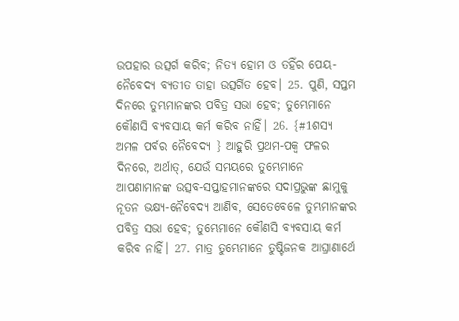ଉପହାର ଉତ୍ସର୍ଗ କରିବ; ନିତ୍ୟ ହୋମ ଓ ତହିଁର ପେୟ-ନୈବେଦ୍ୟ ବ୍ୟତୀତ ତାହା ଉତ୍ସର୍ଗିତ ହେବ। 25. ପୁଣି, ସପ୍ତମ ଦିନରେ ତୁମ୍ଭମାନଙ୍କର ପବିତ୍ର ସଭା ହେବ; ତୁମ୍ଭେମାନେ କୌଣସି ବ୍ୟବସାୟ କର୍ମ କରିବ ନାହିଁ। 26. {#1ଶସ୍ୟ ଅମଳ ପର୍ବର ନୈବେଦ୍ୟ } ଆହୁରି ପ୍ରଥମ-ପକ୍ୱ ଫଳର ଦିନରେ, ଅର୍ଥାତ୍‍, ଯେଉଁ ସମୟରେ ତୁମ୍ଭେମାନେ ଆପଣାମାନଙ୍କ ଉତ୍ସବ-ସପ୍ତାହମାନଙ୍କରେ ସଦାପ୍ରଭୁଙ୍କ ଛାମୁକୁ ନୂତନ ଭକ୍ଷ୍ୟ-ନୈବେଦ୍ୟ ଆଣିବ, ସେତେବେଳେ ତୁମ୍ଭମାନଙ୍କର ପବିତ୍ର ସଭା ହେବ; ତୁମ୍ଭେମାନେ କୌଣସି ବ୍ୟବସାୟ କର୍ମ କରିବ ନାହିଁ। 27. ମାତ୍ର ତୁମ୍ଭେମାନେ ତୁଷ୍ଟିଜନକ ଆଘ୍ରାଣାର୍ଥେ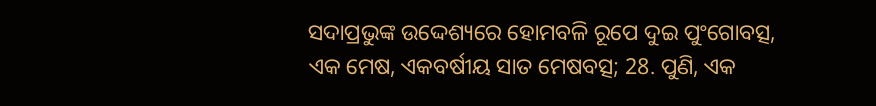ସଦାପ୍ରଭୁଙ୍କ ଉଦ୍ଦେଶ୍ୟରେ ହୋମବଳି ରୂପେ ଦୁଇ ପୁଂଗୋବତ୍ସ, ଏକ ମେଷ, ଏକବର୍ଷୀୟ ସାତ ମେଷବତ୍ସ; 28. ପୁଣି, ଏକ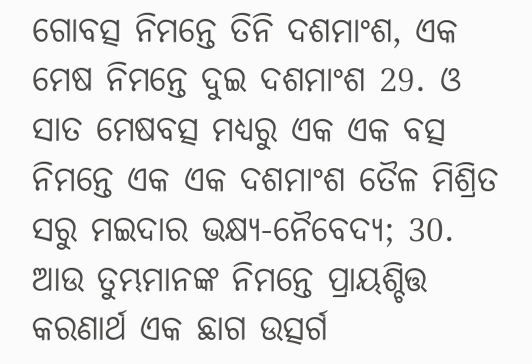ଗୋବତ୍ସ ନିମନ୍ତେ ତିନି ଦଶମାଂଶ, ଏକ ମେଷ ନିମନ୍ତେ ଦୁଇ ଦଶମାଂଶ 29. ଓ ସାତ ମେଷବତ୍ସ ମଧ୍ୟରୁ ଏକ ଏକ ବତ୍ସ ନିମନ୍ତେ ଏକ ଏକ ଦଶମାଂଶ ତୈଳ ମିଶ୍ରିତ ସରୁ ମଇଦାର ଭକ୍ଷ୍ୟ-ନୈବେଦ୍ୟ; 30. ଆଉ ତୁମ୍ଭମାନଙ୍କ ନିମନ୍ତେ ପ୍ରାୟଶ୍ଚିତ୍ତ କରଣାର୍ଥ ଏକ ଛାଗ ଉତ୍ସର୍ଗ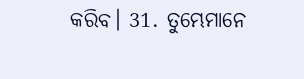କରିବ। 31. ତୁମ୍ଭେମାନେ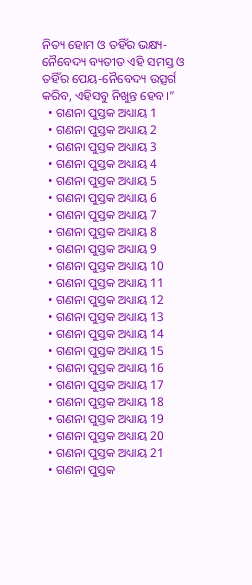ନିତ୍ୟ ହୋମ ଓ ତହିଁର ଭକ୍ଷ୍ୟ-ନୈବେଦ୍ୟ ବ୍ୟତୀତ ଏହି ସମସ୍ତ ଓ ତହିଁର ପେୟ-ନୈବେଦ୍ୟ ଉତ୍ସର୍ଗ କରିବ, ଏହିସବୁ ନିଖୁନ୍ତ ହେବ।”
  • ଗଣନା ପୁସ୍ତକ ଅଧ୍ୟାୟ 1
  • ଗଣନା ପୁସ୍ତକ ଅଧ୍ୟାୟ 2
  • ଗଣନା ପୁସ୍ତକ ଅଧ୍ୟାୟ 3
  • ଗଣନା ପୁସ୍ତକ ଅଧ୍ୟାୟ 4
  • ଗଣନା ପୁସ୍ତକ ଅଧ୍ୟାୟ 5
  • ଗଣନା ପୁସ୍ତକ ଅଧ୍ୟାୟ 6
  • ଗଣନା ପୁସ୍ତକ ଅଧ୍ୟାୟ 7
  • ଗଣନା ପୁସ୍ତକ ଅଧ୍ୟାୟ 8
  • ଗଣନା ପୁସ୍ତକ ଅଧ୍ୟାୟ 9
  • ଗଣନା ପୁସ୍ତକ ଅଧ୍ୟାୟ 10
  • ଗଣନା ପୁସ୍ତକ ଅଧ୍ୟାୟ 11
  • ଗଣନା ପୁସ୍ତକ ଅଧ୍ୟାୟ 12
  • ଗଣନା ପୁସ୍ତକ ଅଧ୍ୟାୟ 13
  • ଗଣନା ପୁସ୍ତକ ଅଧ୍ୟାୟ 14
  • ଗଣନା ପୁସ୍ତକ ଅଧ୍ୟାୟ 15
  • ଗଣନା ପୁସ୍ତକ ଅଧ୍ୟାୟ 16
  • ଗଣନା ପୁସ୍ତକ ଅଧ୍ୟାୟ 17
  • ଗଣନା ପୁସ୍ତକ ଅଧ୍ୟାୟ 18
  • ଗଣନା ପୁସ୍ତକ ଅଧ୍ୟାୟ 19
  • ଗଣନା ପୁସ୍ତକ ଅଧ୍ୟାୟ 20
  • ଗଣନା ପୁସ୍ତକ ଅଧ୍ୟାୟ 21
  • ଗଣନା ପୁସ୍ତକ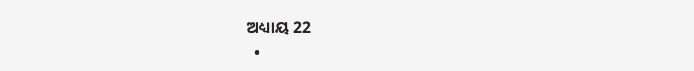ଅଧ୍ୟାୟ 22
  •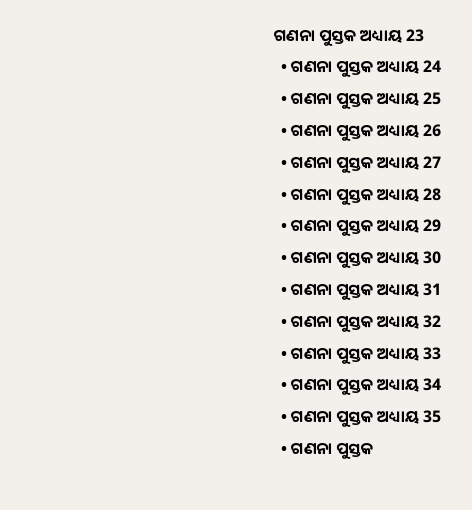ଗଣନା ପୁସ୍ତକ ଅଧ୍ୟାୟ 23
  • ଗଣନା ପୁସ୍ତକ ଅଧ୍ୟାୟ 24
  • ଗଣନା ପୁସ୍ତକ ଅଧ୍ୟାୟ 25
  • ଗଣନା ପୁସ୍ତକ ଅଧ୍ୟାୟ 26
  • ଗଣନା ପୁସ୍ତକ ଅଧ୍ୟାୟ 27
  • ଗଣନା ପୁସ୍ତକ ଅଧ୍ୟାୟ 28
  • ଗଣନା ପୁସ୍ତକ ଅଧ୍ୟାୟ 29
  • ଗଣନା ପୁସ୍ତକ ଅଧ୍ୟାୟ 30
  • ଗଣନା ପୁସ୍ତକ ଅଧ୍ୟାୟ 31
  • ଗଣନା ପୁସ୍ତକ ଅଧ୍ୟାୟ 32
  • ଗଣନା ପୁସ୍ତକ ଅଧ୍ୟାୟ 33
  • ଗଣନା ପୁସ୍ତକ ଅଧ୍ୟାୟ 34
  • ଗଣନା ପୁସ୍ତକ ଅଧ୍ୟାୟ 35
  • ଗଣନା ପୁସ୍ତକ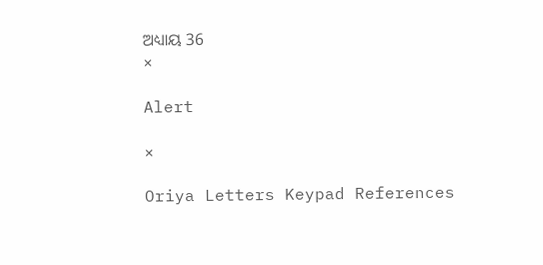ଅଧ୍ୟାୟ 36
×

Alert

×

Oriya Letters Keypad References